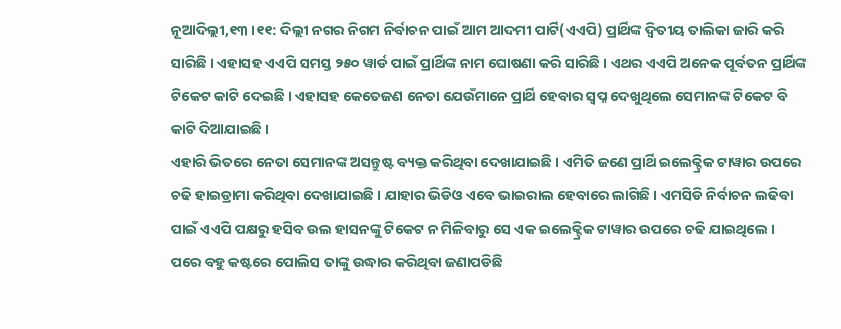ନୂଆଦିଲ୍ଲୀ,୧୩ ।୧୧: ଦିଲ୍ଲୀ ନଗର ନିଗମ ନିର୍ବାଚନ ପାଇଁ ଆମ ଆଦମୀ ପାର୍ଟି(ଏଏପି) ପ୍ରାର୍ଥିଙ୍କ ଦ୍ୱିତୀୟ ତାଲିକା ଜାରି କରି ସାରିଛି । ଏହାସହ ଏଏପି ସମସ୍ତ ୨୫୦ ୱାର୍ଡ ପାଇଁ ପ୍ରାର୍ଥିଙ୍କ ନାମ ଘୋଷଣା କରି ସାରିଛି । ଏଥର ଏଏପି ଅନେକ ପୂର୍ବତନ ପ୍ରାର୍ଥିଙ୍କ ଟିକେଟ କାଟି ଦେଇଛି । ଏହାସହ କେତେଜଣ ନେତା ଯେଉଁମାନେ ପ୍ରାର୍ଥି ହେବାର ସ୍ୱପ୍ନ ଦେଖୁଥିଲେ ସେମାନଙ୍କ ଟିକେଟ ବି କାଟି ଦିଆଯାଇଛି ।
ଏହାରି ଭିତରେ ନେତା ସେମାନଙ୍କ ଅସନ୍ତୁଷ୍ଟ ବ୍ୟକ୍ତ କରିଥିବା ଦେଖାଯାଇଛି । ଏମିତି ଜଣେ ପ୍ରାର୍ଥି ଇଲେକ୍ଟ୍ରିକ ଟାୱାର ଉପରେ ଚଢି ହାଇଡ୍ରାମା କରିଥିବା ଦେଖାଯାଇଛି । ଯାହାର ଭିଡିଓ ଏବେ ଭାଇରାଲ ହେବାରେ ଲାଗିଛି । ଏମସିଡି ନିର୍ବାଚନ ଲଢିବା ପାଇଁ ଏଏପି ପକ୍ଷରୁ ହସିବ ଉଲ ହାସନଙ୍କୁ ଟିକେଟ ନ ମିଳିବାରୁ ସେ ଏକ ଇଲେକ୍ଟ୍ରିକ ଟାୱାର ଉପରେ ଚଢି ଯାଇଥିଲେ । ପରେ ବହୁ କଷ୍ଟରେ ପୋଲିସ ତାଙ୍କୁ ଉଦ୍ଧାର କରିଥିବା ଜଣାପଡିଛି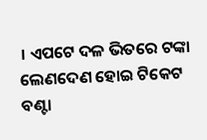। ଏପଟେ ଦଳ ଭିତରେ ଟଙ୍କା ଲେଣଦେଣ ହୋଇ ଟିକେଟ ବଣ୍ଟା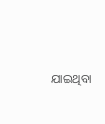ଯାଇଥିବା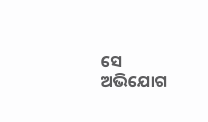ସେ ଅଭିଯୋଗ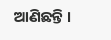ଆଣିଛନ୍ତି ।